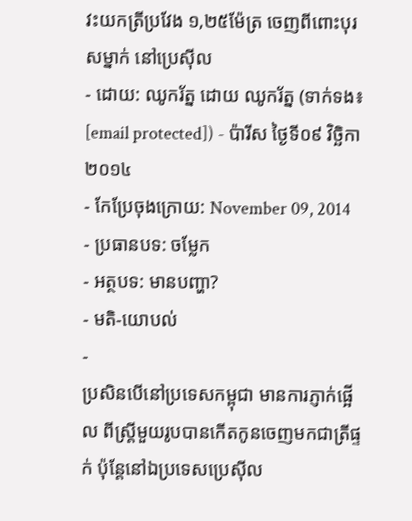វះយកត្រីប្រវែង ១,២៥ម៉ែត្រ ចេញពីពោះបុរសម្នាក់ នៅប្រេស៊ីល
- ដោយ: ឈូករ័ត្ន ដោយ ឈូករ័ត្ន (ទាក់ទង៖ [email protected]) - ប៉ារីស ថ្ងៃទី០៩ វិច្ឆិកា ២០១៤
- កែប្រែចុងក្រោយ: November 09, 2014
- ប្រធានបទ: ចម្លែក
- អត្ថបទ: មានបញ្ហា?
- មតិ-យោបល់
-
ប្រសិនបើនៅប្រទេសកម្ពុជា មានការភ្ញាក់ផ្អើល ពីស្ត្រីមួយរូបបានកើតកូនចេញមកជាត្រីផ្ទក់ ប៉ុន្តែនៅឯប្រទេសប្រេស៊ីល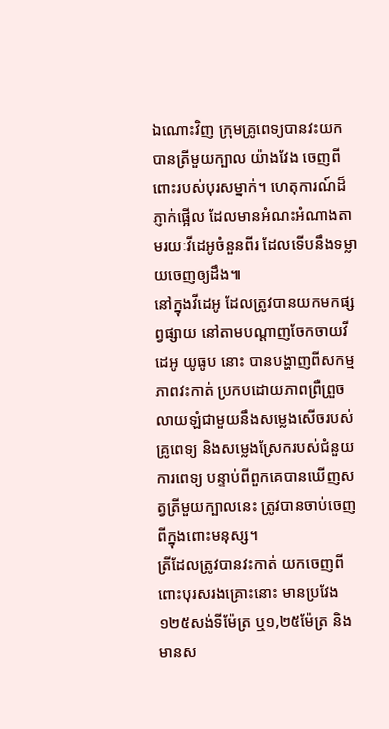ឯណោះវិញ ក្រុមគ្រូពេទ្យបានវះយកបានត្រីមួយក្បាល យ៉ាងវែង ចេញពីពោះរបស់បុរសម្នាក់។ ហេតុការណ៍ដ៏ភ្ញាក់ផ្អើល ដែលមានអំណះអំណាងតាមរយៈវីដេអូចំនួនពីរ ដែលទើបនឹងទម្លាយចេញឲ្យដឹង៕
នៅក្នុងវីដេអូ ដែលត្រូវបានយកមកផ្សព្វផ្សាយ នៅតាមបណ្ដាញចែកចាយវីដេអូ យូធូប នោះ បានបង្ហាញពីសកម្មភាពវះកាត់ ប្រកបដោយភាពព្រឺព្រួច លាយឡំជាមួយនឹងសម្លេងសើចរបស់គ្រូពេទ្យ និងសម្លេងស្រែករបស់ជំនួយការពេទ្យ បន្ទាប់ពីពួកគេបានឃើញសត្វត្រីមួយក្បាលនេះ ត្រូវបានចាប់ចេញពីក្នុងពោះមនុស្ស។
ត្រីដែលត្រូវបានវះកាត់ យកចេញពីពោះបុរសរងគ្រោះនោះ មានប្រវែង ១២៥សង់ទីម៉ែត្រ ឬ១,២៥ម៉ែត្រ និងមានស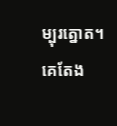ម្បុរត្នោត។ គេតែង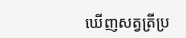ឃើញសត្វត្រីប្រ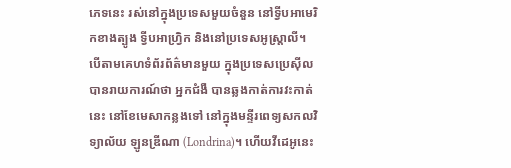ភេទនេះ រស់នៅក្នុងប្រទេសមួយចំនួន នៅទ្វីបអាមេរិកខាងត្បូង ទ្វីបអាហ្វ្រិក និងនៅប្រទេសអូស្ត្រាលី។
បើតាមគេហទំព័រព័ត៌មានមួយ ក្នុងប្រទេសប្រេស៊ីល បានរាយការណ៍ថា អ្នកជំងឺ បានឆ្លងកាត់ការវះកាត់នេះ នៅខែមេសាកន្លងទៅ នៅក្នុងមន្ទីរពេទ្យសកលវិទ្យាល័យ ឡូនឌ្រីណា (Londrina)។ ហើយវីដេអូនេះ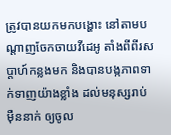ត្រូវបានយកមកបង្ហោះ នៅតាមបណ្ដាញចែកចាយវីដេអូ តាំងពីពីរសប្ដាហ៍កន្លងមក និងបានបង្កភាពទាក់ទាញយ៉ាងខ្លាំង ដល់មនុស្សរាប់ម៉ឺននាក់ ឲ្យចូល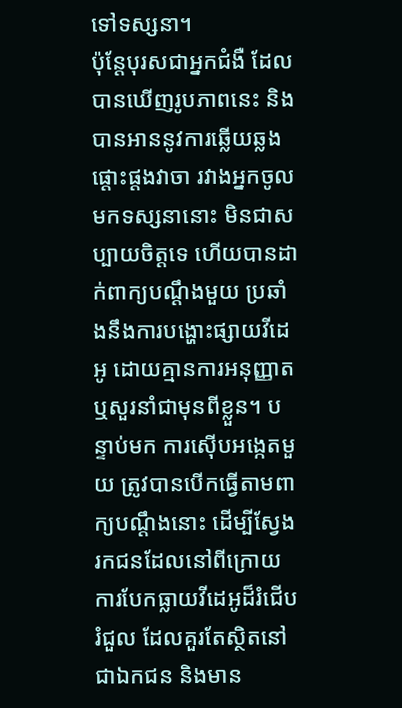ទៅទស្សនា។
ប៉ុន្តែបុរសជាអ្នកជំងឺ ដែលបានឃើញរូបភាពនេះ និងបានអាននូវការឆ្លើយឆ្លងផ្ដោះផ្ដងវាចា រវាងអ្នកចូលមកទស្សនានោះ មិនជាសប្បាយចិត្តទេ ហើយបានដាក់ពាក្យបណ្ដឹងមួយ ប្រឆាំងនឹងការបង្ហោះផ្សាយវីដេអូ ដោយគ្មានការអនុញ្ញាត ឬសួរនាំជាមុនពីខ្លួន។ បន្ទាប់មក ការស៊ើបអង្កេតមួយ ត្រូវបានបើកធ្វើតាមពាក្យបណ្ដឹងនោះ ដើម្បីស្វែងរកជនដែលនៅពីក្រោយ ការបែកធ្លាយវីដេអូដ៏រំជើបរំជួល ដែលគួរតែស្ថិតនៅជាឯកជន និងមាន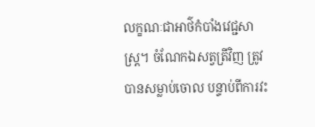លក្ខណៈជាអាថ៌កំបាំងវេជ្ជសាស្ត្រ។ ចំណែកឯសត្វត្រីវិញ ត្រូវបានសម្លាប់ចោល បន្ទាប់ពីការវះ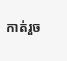កាត់រួច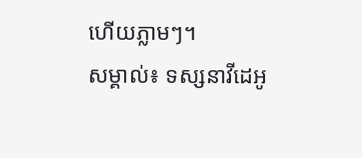ហើយភ្លាមៗ។
សម្គាល់៖ ទស្សនាវីដេអូ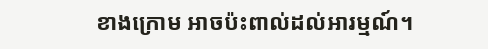ខាងក្រោម អាចប៉ះពាល់ដល់អារម្មណ៍។